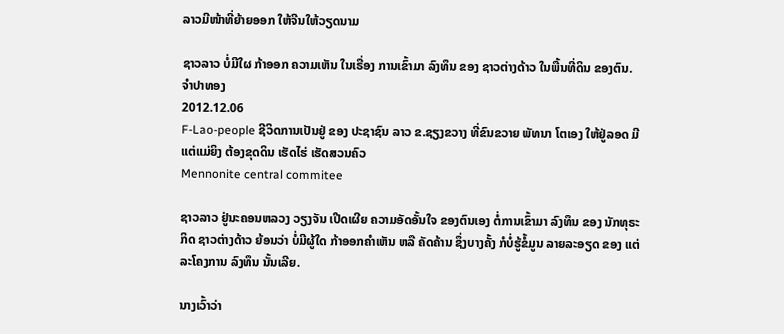ລາວມີໜ້າທີ່ຍ້າຍອອກ ໃຫ້ຈີນໃຫ້ວຽດນາມ

ຊາວລາວ ບໍ່ມີໃຜ ກ້າອອກ ຄວາມເຫັນ ໃນເຣື່ອງ ການເຂົ້າມາ ລົງທຶນ ຂອງ ຊາວຕ່າງດ້າວ ໃນພື້ນທີ່ດິນ ຂອງຕົນ.
ຈໍາປາທອງ
2012.12.06
F-Lao-people ຊີວິດການເປັນຢູ່ ຂອງ ປະຊາຊົນ ລາວ ຂ.ຊຽງຂວາງ ທີ່ຂົນຂວາຍ ພັທນາ ໂຕເອງ ໃຫ້ຢູ່ລອດ ມີແຕ່ແມ່ຍິງ ຕ້ອງຂຸດດິນ ເຮັດໄຮ່ ເຮັດສວນຄົວ
Mennonite central commitee

ຊາວລາວ ຢູ່ນະຄອນຫລວງ ວຽງຈັນ ເປີດເຜີຍ ຄວາມອັດອັ້ນໃຈ ຂອງຕົນເອງ ຕໍ່ການເຂົ້າມາ ລົງທຶນ ຂອງ ນັກທຸຣະກິດ ຊາວຕ່າງດ້າວ ຍ້ອນວ່າ ບໍ່ມີຜູ້ໃດ ກ້າອອກຄໍາເຫັນ ຫລື ຄັດຄ້ານ ຊຶ່ງບາງຄັ້ງ ກໍບໍ່ຮູ້ຂໍ້ມູນ ລາຍລະອຽດ ຂອງ ແຕ່ລະໂຄງການ ລົງທຶນ ນັ້ນເລີຍ.

ນາງເວົ້າວ່າ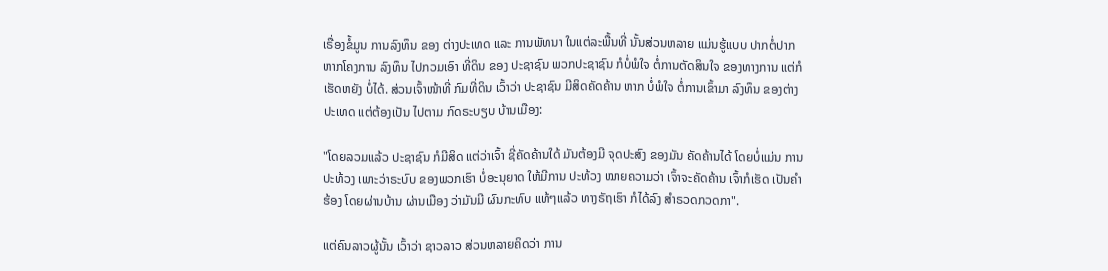ເຣື່ອງຂໍ້ມູນ ການລົງທຶນ ຂອງ ຕ່າງປະເທດ ແລະ ການພັທນາ ໃນແຕ່ລະພື້ນທີ່ ນັ້ນສ່ວນຫລາຍ ແມ່ນຮູ້ແບບ ປາກຕໍ່ປາກ ຫາກໂຄງການ ລົງທຶນ ໄປກວມເອົາ ທີ່ດິນ ຂອງ ປະຊາຊົນ ພວກປະຊາຊົນ ກໍບໍ່ພໍໃຈ ຕໍ່ການຕັດສິນໃຈ ຂອງທາງການ ແຕ່ກໍເຮັດຫຍັງ ບໍ່ໄດ້. ສ່ວນເຈົ້າໜ້າທີ່ ກົມທີ່ດິນ ເວົ້າວ່າ ປະຊາຊົນ ມີສິດຄັດຄ້ານ ຫາກ ບໍ່ພໍໃຈ ຕໍ່ການເຂົ້າມາ ລົງທຶນ ຂອງຕ່າງປະເທດ ແຕ່ຕ້ອງເປັນ ໄປຕາມ ກົດຣະບຽບ ບ້ານເມືອງ:

"ໂດຍລວມແລ້ວ ປະຊາຊົນ ກໍມີສິດ ແຕ່ວ່າເຈົ້າ ຊີ່ຄັດຄ້ານໃດ້ ມັນຕ້ອງມີ ຈຸດປະສົງ ຂອງມັນ ຄັດຄ້ານໄດ້ ໂດຍບໍ່ແມ່ນ ການປະທ້ວງ ເພາະວ່າຣະບົບ ຂອງພວກເຮົາ ບໍ່ອະນຸຍາດ ໃຫ້ມີການ ປະທ້ວງ ໝາຍຄວາມວ່າ ເຈົ້າຈະຄັດຄ້ານ ເຈົ້າກໍເຮັດ ເປັນຄໍາຮ້ອງ ໂດຍຜ່ານບ້ານ ຜ່ານເມືອງ ວ່າມັນມີ ຜົນກະທົບ ແທ້ໆແລ້ວ ທາງຣັຖເຮົາ ກໍໄດ້ລົງ ສໍາຣວດກວດກາ".

ແຕ່ຄົນລາວຜູ້ນັ້ນ ເວົ້າວ່າ ຊາວລາວ ສ່ວນຫລາຍຄິດວ່າ ການ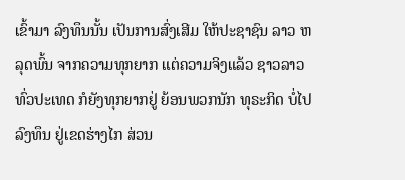ເຂົ້າມາ ລົງທຶນນັ້ນ ເປັນການສົ່ງເສີມ ໃຫ້ປະຊາຊົນ ລາວ ຫລຸດພົ້ນ ຈາກຄວາມທຸກຍາກ ແຕ່ຄວາມຈິງແລ້ວ ຊາວລາວ ທົ່ວປະເທດ ກໍຍັງທຸກຍາກຢູ່ ຍ້ອນພວກນັກ ທຸຣະກິດ ບໍ່ໄປລົງທຶນ ຢູ່ເຂດຮ່າງໄກ ສ່ວນ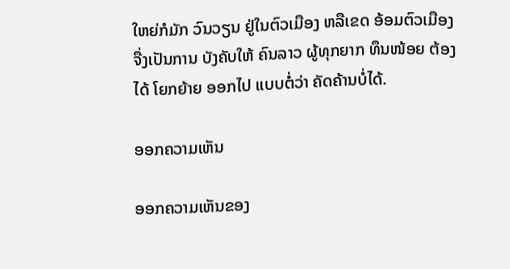ໃຫຍ່ກໍມັກ ວົນວຽນ ຢູ່ໃນຕົວເມືອງ ຫລືເຂດ ອ້ອມຕົວເມືອງ ຈື່ງເປັນການ ບັງຄັບໃຫ້ ຄົນລາວ ຜູ້ທຸກຍາກ ທຶນໜ້ອຍ ຕ້ອງໄດ້ ໂຍກຍ້າຍ ອອກໄປ ແບບຕໍ່ວ່າ ຄັດຄ້ານບໍ່ໄດ້.

ອອກຄວາມເຫັນ

ອອກຄວາມເຫັນຂອງ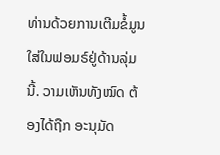ທ່ານດ້ວຍການເຕີມຂໍ້ມູນໃສ່ໃນຟອມຣ໌ຢູ່ດ້ານລຸ່ມນີ້. ວາມເຫັນທັງໝົດ ຕ້ອງໄດ້ຖືກ ອະນຸມັດ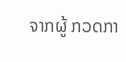ຈາກຜູ້ ກວດກາ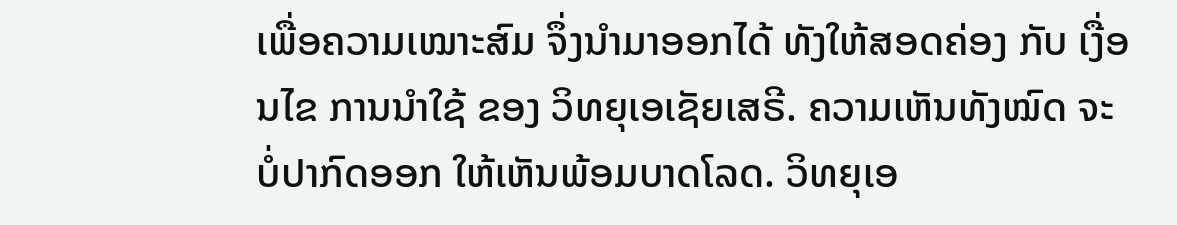ເພື່ອຄວາມເໝາະສົມ ຈຶ່ງນໍາມາອອກໄດ້ ທັງໃຫ້ສອດຄ່ອງ ກັບ ເງື່ອນໄຂ ການນຳໃຊ້ ຂອງ ວິທຍຸເອເຊັຍເສຣີ. ຄວາມເຫັນທັງໝົດ ຈະບໍ່ປາກົດອອກ ໃຫ້ເຫັນພ້ອມບາດໂລດ. ວິທຍຸເອ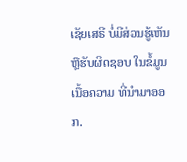ເຊັຍເສຣີ ບໍ່ມີສ່ວນຮູ້ເຫັນ ຫຼືຮັບຜິດຊອບ ໃນຂໍ້ມູນເນື້ອຄວາມ ທີ່ນໍາມາອອກ.